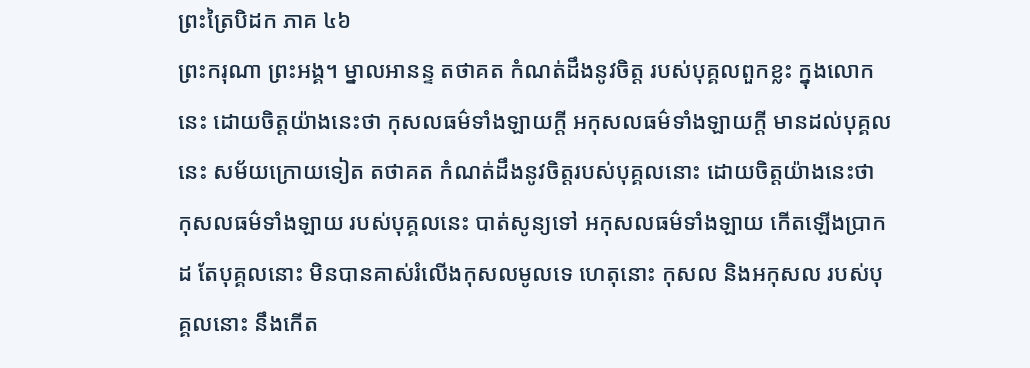ព្រះត្រៃបិដក ភាគ ៤៦
ព្រះករុណា ព្រះអង្គ។ ម្នាលអានន្ទ តថាគត កំណត់ដឹងនូវចិត្ត របស់បុគ្គលពួកខ្លះ ក្នុងលោកនេះ ដោយចិត្តយ៉ាងនេះថា កុសលធម៌ទាំងឡាយក្តី អកុសលធម៌ទាំងឡាយក្តី មានដល់បុគ្គលនេះ សម័យក្រោយទៀត តថាគត កំណត់ដឹងនូវចិត្តរបស់បុគ្គលនោះ ដោយចិត្តយ៉ាងនេះថា កុសលធម៌ទាំងឡាយ របស់បុគ្គលនេះ បាត់សូន្យទៅ អកុសលធម៌ទាំងឡាយ កើតឡើងប្រាកដ តែបុគ្គលនោះ មិនបានគាស់រំលើងកុសលមូលទេ ហេតុនោះ កុសល និងអកុសល របស់បុគ្គលនោះ នឹងកើត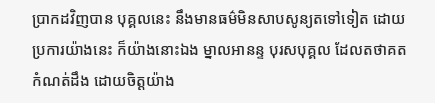ប្រាកដវិញបាន បុគ្គលនេះ នឹងមានធម៌មិនសាបសូន្យតទៅទៀត ដោយប្រការយ៉ាងនេះ ក៏យ៉ាងនោះឯង ម្នាលអានន្ទ បុរសបុគ្គល ដែលតថាគតកំណត់ដឹង ដោយចិត្តយ៉ាង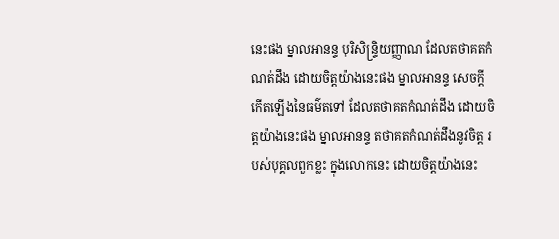នេះផង ម្នាលអានន្ទ បុរិសិន្រ្ទិយញ្ញាណ ដែលតថាគតកំណត់ដឹង ដោយចិត្តយ៉ាងនេះផង ម្នាលអានន្ទ សេចក្តីកើតឡើងនៃធម៌តទៅ ដែលតថាគតកំណត់ដឹង ដោយចិត្តយ៉ាងនេះផង ម្នាលអានន្ទ តថាគតកំណត់ដឹងនូវចិត្ត របស់បុគ្គលពួកខ្លះ ក្នុងលោកនេះ ដោយចិត្តយ៉ាងនេះ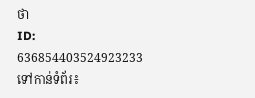ថា
ID: 636854403524923233
ទៅកាន់ទំព័រ៖